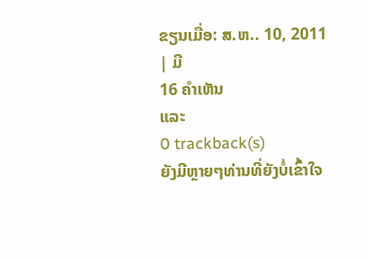ຂຽນເມື່ອ: ສ.ຫ.. 10, 2011
| ມີ
16 ຄຳເຫັນ
ແລະ
0 trackback(s)
ຍັງມີຫຼາຍໆທ່ານທີ່ຍັງບໍ່ເຂົ້າໃຈ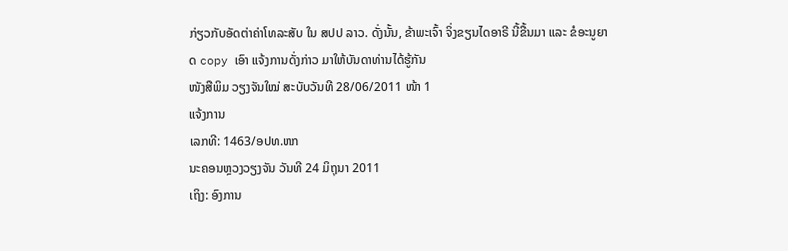ກ່ຽວກັບອັດຕ່າຄ່າໂທລະສັບ ໃນ ສປປ ລາວ. ດັ່ງນັ້ນ, ຂ້າພະເຈົ້າ ຈິ່ງຂຽນໄດອາຣີ ນີ້ຂື້ນມາ ແລະ ຂໍອະນູຍາດ copy ເອົາ ແຈ້ງການດັ່ງກ່າວ ມາໃຫ້ບັນດາທ່ານໄດ້ຮູ້ກັນ
ໜັງສືພິມ ວຽງຈັນໃໝ່ ສະບັບວັນທີ 28/06/2011 ໜ້າ 1
ແຈ້ງການ
ເລກທີ: 1463/ອປທ.ຫກ
ນະຄອນຫຼວງວຽງຈັນ ວັນທີ 24 ມິຖຸນາ 2011
ເຖິງ: ອົງການ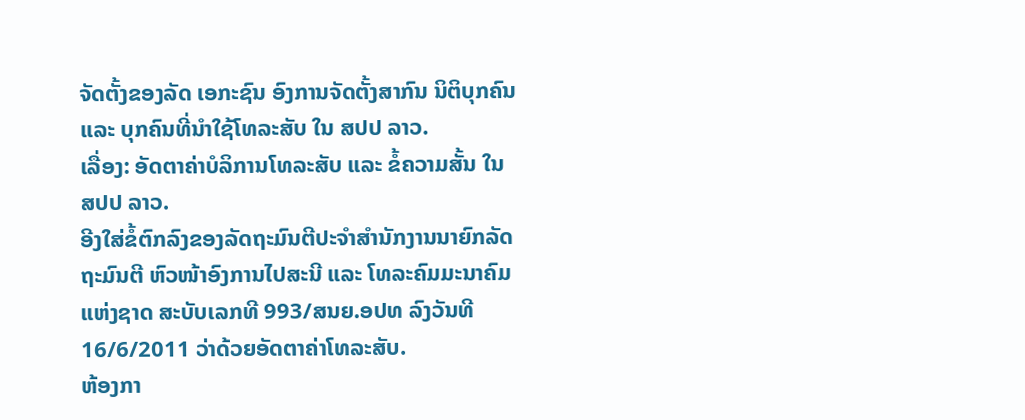ຈັດຕັ້ງຂອງລັດ ເອກະຊົນ ອົງການຈັດຕັ້ງສາກົນ ນິຕິບຸກຄົນ ແລະ ບຸກຄົນທີ່ນຳໃຊ້ໂທລະສັບ ໃນ ສປປ ລາວ.
ເລື່ອງ: ອັດຕາຄ່າບໍລິການໂທລະສັບ ແລະ ຂໍ້ຄວາມສັ້ນ ໃນ ສປປ ລາວ.
ອີງໃສ່ຂໍ້ຕົກລົງຂອງລັດຖະມົນຕີປະຈຳສຳນັກງານນາຍົກລັດ ຖະມົນຕີ ຫົວໜ້າອົງການໄປສະນີ ແລະ ໂທລະຄົມມະນາຄົມແຫ່ງຊາດ ສະບັບເລກທີ 993/ສນຍ.ອປທ ລົງວັນທີ 16/6/2011 ວ່າດ້ວຍອັດຕາຄ່າໂທລະສັບ.
ຫ້ອງກາ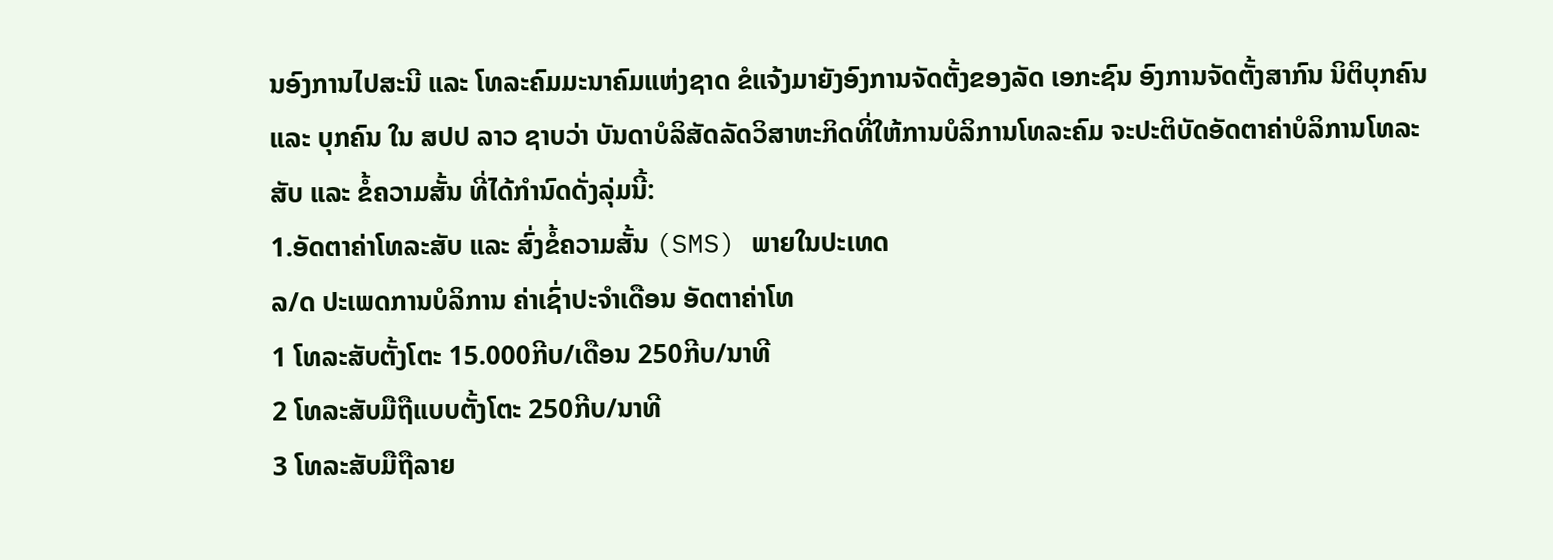ນອົງການໄປສະນີ ແລະ ໂທລະຄົມມະນາຄົມແຫ່ງຊາດ ຂໍແຈ້ງມາຍັງອົງການຈັດຕັ້ງຂອງລັດ ເອກະຊົນ ອົງການຈັດຕັ້ງສາກົນ ນິຕິບຸກຄົນ ແລະ ບຸກຄົນ ໃນ ສປປ ລາວ ຊາບວ່າ ບັນດາບໍລິສັດລັດວິສາຫະກິດທີ່ໃຫ້ການບໍລິການໂທລະຄົມ ຈະປະຕິບັດອັດຕາຄ່າບໍລິການໂທລະສັບ ແລະ ຂໍ້ຄວາມສັ້ນ ທີ່ໄດ້ກຳນົດດັ່ງລຸ່ມນີ້:
1.ອັດຕາຄ່າໂທລະສັບ ແລະ ສົ່ງຂໍ້ຄວາມສັ້ນ (SMS) ພາຍໃນປະເທດ
ລ/ດ ປະເພດການບໍລິການ ຄ່າເຊົ່າປະຈຳເດືອນ ອັດຕາຄ່າໂທ
1 ໂທລະສັບຕັ້ງໂຕະ 15.000ກີບ/ເດືອນ 250ກີບ/ນາທີ
2 ໂທລະສັບມືຖືແບບຕັ້ງໂຕະ 250ກີບ/ນາທີ
3 ໂທລະສັບມືຖືລາຍ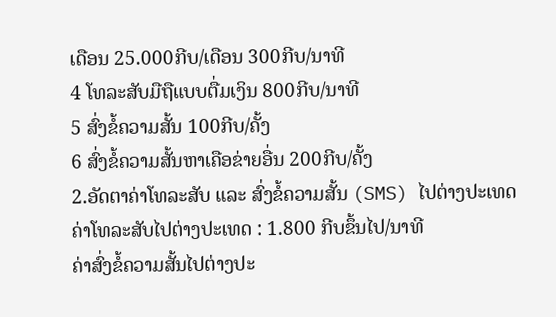ເດືອນ 25.000ກີບ/ເດືອນ 300ກີບ/ນາທີ
4 ໂທລະສັບມືຖືແບບຕື່ມເງິນ 800ກີບ/ນາທີ
5 ສົ່ງຂໍ້ຄວາມສັ້ນ 100ກີບ/ຄັ້ງ
6 ສົ່ງຂໍ້ຄວາມສັ້ນຫາເຄືອຂ່າຍອື່ນ 200ກີບ/ຄັ້ງ
2.ອັດຕາຄ່າໂທລະສັບ ແລະ ສົ່ງຂໍ້ຄວາມສັ້ນ (SMS) ໄປຕ່າງປະເທດ
ຄ່າໂທລະສັບໄປຕ່າງປະເທດ : 1.800 ກີບຂຶ້ນໄປ/ນາທີ
ຄ່າສົ່ງຂໍ້ຄວາມສັ້ນໄປຕ່າງປະ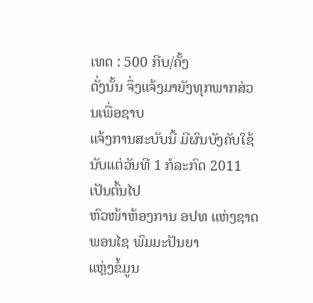ເທດ : 500 ກີບ/ຄັ້ງ
ດັ່ງນັ້ນ ຈຶ່ງແຈ້ງມາຍັງທຸກພາກສ່ວນເພື່ອຊາບ
ແຈ້ງການສະບັບນີ້ ມີຜົນບັງຄັບໃຊ້ນັບແຕ່ວັນທີ 1 ກໍລະກົດ 2011 ເປັນຕົ້ນໄປ
ຫົວໜ້າຫ້ອງການ ອປທ ແຫ່ງຊາດ
ພອນໄຊ ພົມມະປັນຍາ
ແຫຼ່ງຂໍ້ມູນ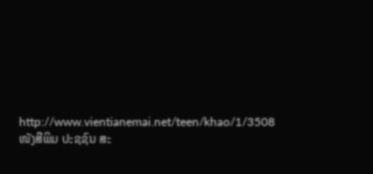http://www.vientianemai.net/teen/khao/1/3508
ໜັງສືພິມ ປະຊຊົນ ສະ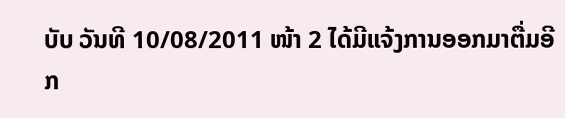ບັບ ວັນທີ 10/08/2011 ໜ້າ 2 ໄດ້ມີແຈ້ງການອອກມາຕື່ມອີກ